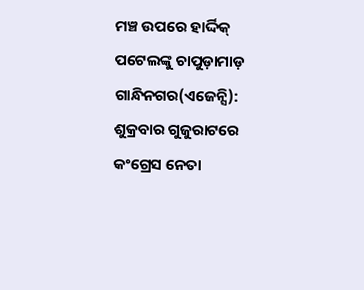ମଞ୍ଚ ଉପରେ ହାର୍ଦ୍ଦିକ୍ ପଟେଲଙ୍କୁ ଚାପୁଡ଼ାମାଡ଼
ଗାନ୍ଧିନଗର(ଏଜେନ୍ସି): ଶୁକ୍ରବାର ଗୁଜୁରାଟରେ କଂଗ୍ରେସ ନେତା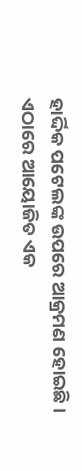ହାର୍ଦ୍ଦିକ ପଟେଲଙ୍କ ଉପରେ ଆକ୍ରମଣ ହୋଇଛି । ଏଠାରେ ଆୟୋଜିତ ଏକ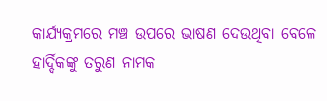କାର୍ଯ୍ୟକ୍ରମରେ ମଞ୍ଚ ଉପରେ ଭାଷଣ ଦେଉଥିବା ବେଳେ ହାର୍ଦ୍ଦିକଙ୍କୁ ତରୁଣ ନାମକ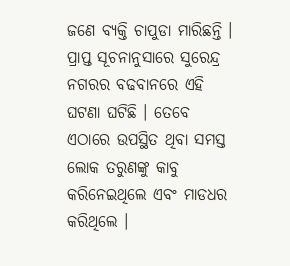ଜଣେ ବ୍ୟକ୍ତି ଚାପୁଡା ମାରିଛନ୍ତି । ପ୍ରାପ୍ତ ସୂଚନାନୁସାରେ ସୁରେନ୍ଦ୍ର ନଗରର ବଢବାନରେ ଏହି ଘଟଣା ଘଟିଛି । ତେବେ ଏଠାରେ ଉପସ୍ଥିତ ଥିବା ସମସ୍ତ ଲୋକ ତରୁଣଙ୍କୁ କାବୁ କରିନେଇଥିଲେ ଏବଂ ମାଡଧର କରିଥିଲେ ।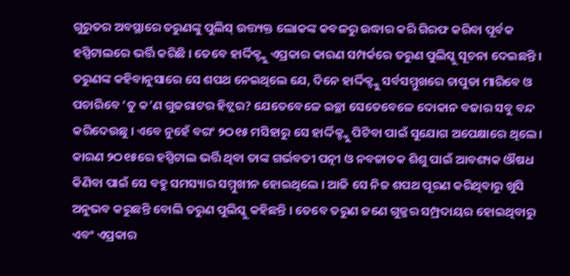ଗୁରୁତର ଅବସ୍ଥାରେ ତରୁଣଙ୍କୁ ପୁଲିସ୍ ଉତ୍ତ୍ୟକ୍ତ ଲୋକଙ୍କ କବଳରୁ ଉଦ୍ଧାର କରି ଗିରଫ କରିବା ପୂର୍ବକ ହସ୍ପିଟାଲରେ ଭର୍ତ୍ତି କରିଛି । ତେବେ ହାର୍ଦ୍ଦିକ୍ଙ୍କୁ ଏପ୍ରକାର କାରଣ ସମ୍ପର୍କରେ ତରୁଣ ପୁଲିସ୍କୁ ସୂଚନା ଦେଇଛନ୍ତି । ତରୁଣଙ୍କ କହିବାନୁସାରେ ସେ ଶପଥ ନେଇଥିଲେ ଯେ, ଦିନେ ହାର୍ଦ୍ଦିକ୍ଙ୍କୁ ସର୍ବସମ୍ମୁଖରେ ଚାପୁଡା ମାରିବେ ଓ ପଚାରିବେ ‘ତୁ କ’ଣ ଗୁଜରାଟର ହିଟ୍ଲର? ଯେତେବେଳେ ଇଚ୍ଛା ସେତେବେଳେ ଦୋକାନ ବଜାର ସବୁ ବନ୍ଦ କରିଦେଉଛୁ । ଏବେ ନୁହେଁ ବରଂ ୨ଠ୧୫ ମସିହାରୁ ସେ ହାର୍ଦ୍ଦିକ୍ଙ୍କୁ ପିଟିବା ପାଇଁ ସୁଯୋଗ ଅପେକ୍ଷାରେ ଥିଲେ । କାରଣ ୨ଠ୧୫ରେ ହସ୍ପିଟାଲ ଭର୍ତ୍ତି ଥିବା ତାଙ୍କ ଗର୍ଭବତୀ ପତ୍ନୀ ଓ ନବଜାତକ ଶିଶୁ ପାଇଁ ଆବଶ୍ୟକ ଔଷଧ କିଣିବା ପାଇଁ ସେ ବହୁ ସମସ୍ୟାର ସମ୍ମୁଖୀନ ହୋଇଥିଲେ । ଆଜି ସେ ନିଜ ଶପଥ ପୂରଣ କରିଥିବାରୁ ଖୁସି ଅନୁଭବ କରୁଛନ୍ତି ବୋଲି ତରୁଣ ପୁଲିସ୍କୁ କହିଛନ୍ତି । ତେବେ ତରୁଣ ଜଣେ ଗୁଜ୍ଜର ସମ୍ପ୍ରଦାୟର ହୋଇଥିବାରୁ ଏବଂ ଏପ୍ରକାର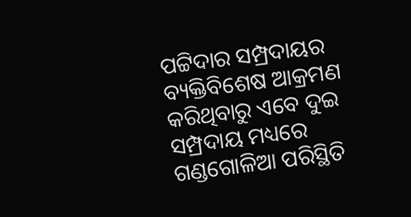ପଟ୍ଟିଦାର ସମ୍ପ୍ରଦାୟର ବ୍ୟକ୍ତିବିଶେଷ ଆକ୍ରମଣ କରିଥିବାରୁ ଏବେ ଦୁଇ ସମ୍ପ୍ରଦାୟ ମଧ୍ୟରେ ଗଣ୍ଡଗୋଳିଆ ପରିସ୍ଥିତି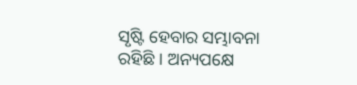ସୃଷ୍ଟି ହେବାର ସମ୍ଭାବନା ରହିଛି । ଅନ୍ୟପକ୍ଷେ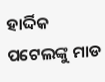ହାର୍ଦ୍ଦିକ ପଟେଲଙ୍କୁ ମାଡ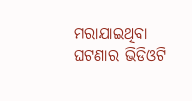ମରାଯାଇଥିବା ଘଟଣାର ଭିଡିଓଟି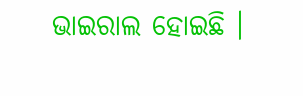ଭାଇରାଲ ହୋଇଛି ।